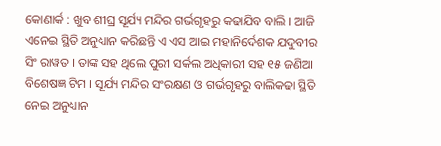କୋଣାର୍କ : ଖୁବ ଶୀଘ୍ର ସୂର୍ଯ୍ୟ ମନ୍ଦିର ଗର୍ଭଗୃହରୁ କଢାଯିବ ବାଲି । ଆଜି ଏନେଇ ସ୍ଥିତି ଅନୁଧ୍ୟାନ କରିଛନ୍ତି ଏ ଏସ ଆଇ ମହାନିର୍ଦେଶକ ଯଦୁବୀର ସିଂ ରାୱତ । ତାଙ୍କ ସହ ଥିଲେ ପୁରୀ ସର୍କଲ ଅଧିକାରୀ ସହ ୧୫ ଜଣିଆ ବିଶେଷଜ୍ଞ ଟିମ । ସୂର୍ଯ୍ୟ ମନ୍ଦିର ସଂରକ୍ଷଣ ଓ ଗର୍ଭଗୃହରୁ ବାଲିକଢା ସ୍ଥିତି ନେଇ ଅନୁଧ୍ୟାନ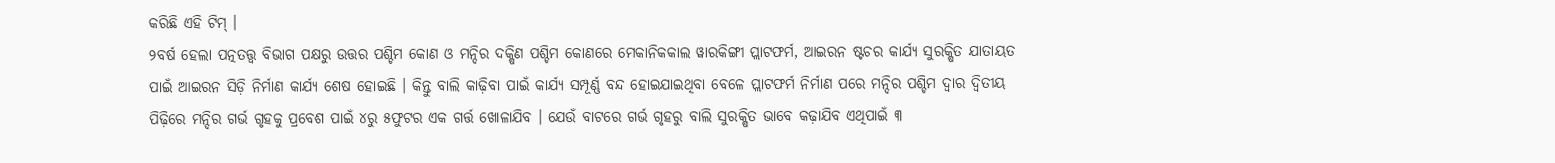କରିଛି ଏହି ଟିମ୍ ।
୨ବର୍ଷ ହେଲା ପତ୍ନତତ୍ତ୍ୱ ବିଭାଗ ପକ୍ଷରୁ ଉତ୍ତର ପଶ୍ଚିମ କୋଣ ଓ ମନ୍ଦିର ଦକ୍ଷିଣ ପଶ୍ଚିମ କୋଣରେ ମେକାନିକକାଲ ୱାରକିଙ୍ଗୀ ପ୍ଲାଟଫର୍ମ, ଆଇରନ ଷ୍ଟଚର କାର୍ଯ୍ୟ ସୁରକ୍ଷିତ ଯାତାୟତ ପାଇଁ ଆଇରନ ସିଡ଼ି ନିର୍ମାଣ କାର୍ଯ୍ୟ ଶେଷ ହୋଇଛି । କିନ୍ତୁ ବାଲି କାଢ଼ିବା ପାଇଁ କାର୍ଯ୍ୟ ସମ୍ପୂର୍ଣ୍ଣ ବନ୍ଦ ହୋଇଯାଇଥିବା ବେଳେ ପ୍ଲାଟଫର୍ମ ନିର୍ମାଣ ପରେ ମନ୍ଦିର ପଶ୍ଚିମ ଦ୍ୱାର ଦ୍ୱିତୀୟ ପିଢ଼ିରେ ମନ୍ଦିର ଗର୍ଭ ଗୃହକୁ ପ୍ରବେଶ ପାଇଁ ୪ରୁ ୫ଫୁଟର ଏକ ଗର୍ତ୍ତ ଖୋଳାଯିବ । ଯେଉଁ ବାଟରେ ଗର୍ଭ ଗୃହରୁ ବାଲି ସୁରକ୍ଷିତ ଭାବେ କଢ଼ାଯିବ ଏଥିପାଇଁ ୩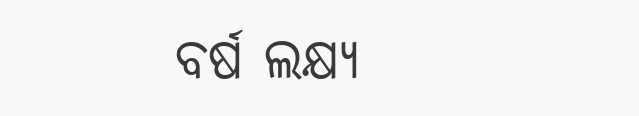ବର୍ଷ ଲକ୍ଷ୍ୟ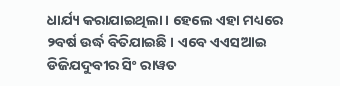ଧାର୍ଯ୍ୟ କରାଯାଇଥିଲା । ହେଲେ ଏହା ମଧ୍ୟରେ ୨ବର୍ଷ ଉର୍ଦ୍ଧ ବିତିଯାଇଛି । ଏବେ ଏଏସଆଇ ଡିଜିଯଦୁବୀର ସିଂ ରାୱତ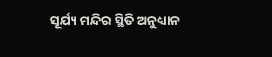ସୂର୍ଯ୍ୟ ମନ୍ଦିର ସ୍ଥିତି ଅନୁଧ୍ୟାନ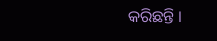କରିଛନ୍ତି ।